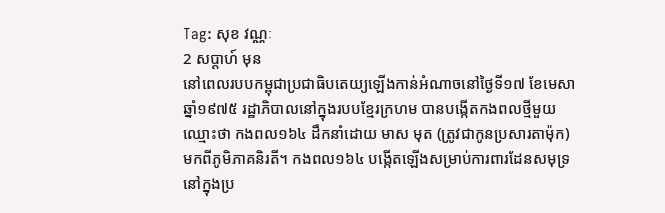Tag: សុខ វណ្ណៈ
2 សប្ដាហ៍ មុន
នៅពេលរបបកម្ពុជាប្រជាធិបតេយ្យឡើងកាន់អំណាចនៅថ្ងៃទី១៧ ខែមេសា ឆ្នាំ១៩៧៥ រដ្ឋាភិបាលនៅក្នុងរបបខ្មែរក្រហម បានបង្កើតកងពលថ្មីមួយឈ្មោះថា កងពល១៦៤ ដឹកនាំដោយ មាស មុត (ត្រូវជាកូនប្រសារតាម៉ុក) មកពីភូមិភាគនិរតី។ កងពល១៦៤ បង្កើតឡើងសម្រាប់ការពារដែនសមុទ្រនៅក្នុងប្រ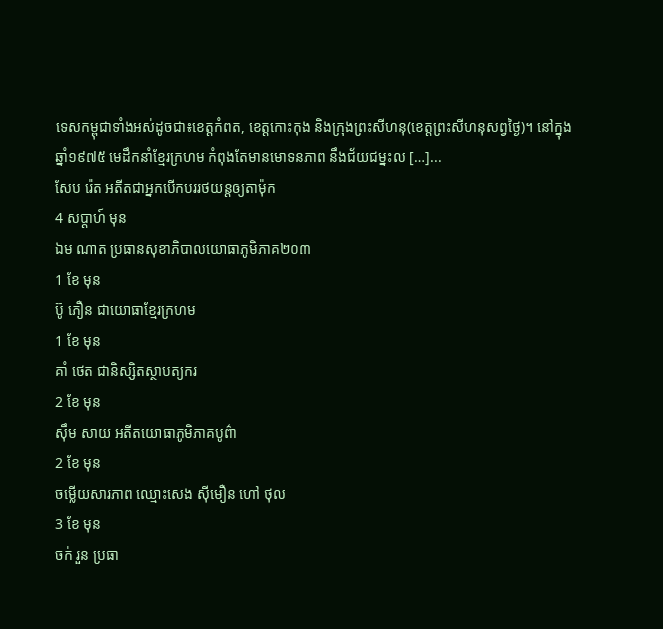ទេសកម្ពុជាទាំងអស់ដូចជា៖ខេត្តកំពត, ខេត្តកោះកុង និងក្រុងព្រះសីហនុ(ខេត្តព្រះសីហនុសព្វថ្ងៃ)។ នៅក្នុងឆ្នាំ១៩៧៥ មេដឹកនាំខ្មែរក្រហម កំពុងតែមានមោទនភាព នឹងជ័យជម្នះល […]...
សែប រ៉េត អតីតជាអ្នកបើកបររថយន្តឲ្យតាម៉ុក
4 សប្ដាហ៍ មុន
ឯម ណាត ប្រធានសុខាភិបាលយោធាភូមិភាគ២០៣
1 ខែ មុន
ប៊ូ ភឿន ជាយោធាខ្មែរក្រហម
1 ខែ មុន
គាំ ថេត ជានិស្សិតស្ថាបត្យករ
2 ខែ មុន
ស៊ឹម សាយ អតីតយោធាភូមិភាគបូព៌ា
2 ខែ មុន
ចម្លើយសារភាព ឈ្មោះសេង ស៊ីមឿន ហៅ ថុល
3 ខែ មុន
ចក់ រួន ប្រធា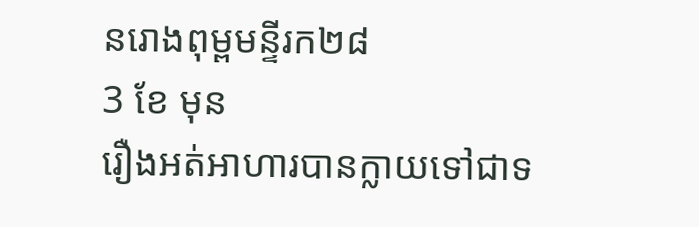នរោងពុម្ពមន្ទីរក២៨
3 ខែ មុន
រឿងអត់អាហារបានក្លាយទៅជាទ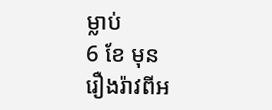ម្លាប់
6 ខែ មុន
រឿងរ៉ាវពីអ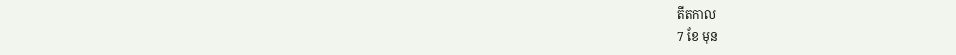តីតកាល
7 ខែ មុន